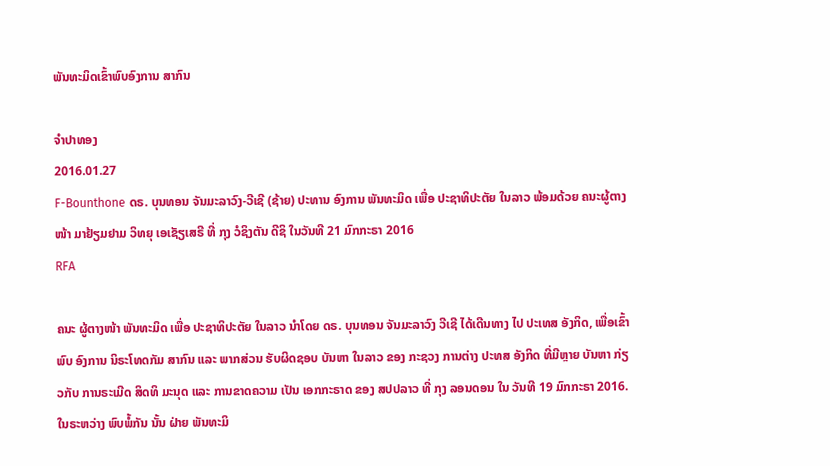ພັນທະມິດເຂົ້າພົບອົງການ ສາກົນ

ຈໍາປາທອງ
2016.01.27
F-Bounthone ດຣ. ບຸນທອນ ຈັນມະລາວົງ-ວີເຊີ (ຊ້າຍ) ປະທານ ອົງການ ພັນທະມິດ ເພື່ອ ປະຊາທິປະຕັຍ ໃນລາວ ພ້ອມດ້ວຍ ຄນະຜູ້ຕາງໜ້າ ມາຢ້ຽມຢາມ ວິທຍຸ ເອເຊັຽເສຣີ ທີ່ ກຸງ ວໍຊິງຕັນ ດີຊິ ໃນວັນທີ 21 ມົກກະຣາ 2016
RFA

ຄນະ ຜູ້ຕາງໜ້າ ພັນທະມິດ ເພື່ອ ປະຊາທິປະຕັຍ ໃນລາວ ນຳໂດຍ ດຣ. ບຸນທອນ ຈັນມະລາວົງ ວີເຊີ ໄດ້ເດີນທາງ ໄປ ປະເທສ ອັງກິດ, ເພື່ອເຂົ້າພົບ ອົງການ ນິຣະໂທດກັມ ສາກົນ ແລະ ພາກສ່ວນ ຮັບຜິດຊອບ ບັນຫາ ໃນລາວ ຂອງ ກະຊວງ ການຕ່າງ ປະທສ ອັງກິດ ທີ່ມີຫຼາຍ ບັນຫາ ກ່ຽວກັບ ການຣະເມີດ ສິດທິ ມະນຸດ ແລະ ການຂາດຄວາມ ເປັນ ເອກກະຣາດ ຂອງ ສປປລາວ ທີ່ ກຸງ ລອນດອນ ໃນ ວັນທີ 19 ມົກກະຣາ 2016. ໃນຣະຫວ່າງ ພົບພໍ້ກັນ ນັ້ນ ຝ່າຍ ພັນທະມິ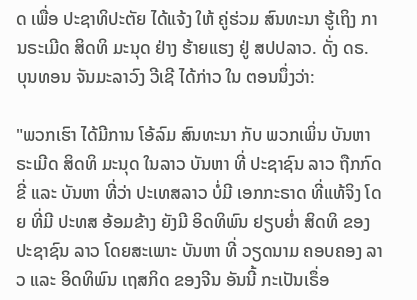ດ ເພື່ອ ປະຊາທິປະຕັຍ ໄດ້ແຈ້ງ ໃຫ້ ຄູ່ຮ່ວມ ສົນທະນາ ຮູ້ເຖິງ ການຣະເມີດ ສິດທິ ມະນຸດ ຢ່າງ ຮ້າຍແຮງ ຢູ່ ສປປລາວ. ດັ່ງ ດຣ. ບຸນທອນ ຈັນມະລາວົງ ວີເຊີ ໄດ້ກ່າວ ໃນ ຕອນນຶ່ງວ່າ:

"ພວກເຮົາ ໄດ້ມີການ ໂອ້ລົມ ສົນທະນາ ກັບ ພວກເພິ່ນ ບັນຫາ ຣະເມີດ ສິດທິ ມະນຸດ ໃນລາວ ບັນຫາ ທີ່ ປະຊາຊົນ ລາວ ຖືກກົດຂີ່ ແລະ ບັນຫາ ທີ່ວ່າ ປະເທສລາວ ບໍ່ມີ ເອກກະຣາດ ທີ່ແທ້ຈິງ ໂດຍ ທີ່ມີ ປະທສ ອ້ອມຂ້າງ ຍັງມີ ອິດທິພົນ ຢຽບຍໍ່າ ສິດທິ ຂອງ ປະຊາຊົນ ລາວ ໂດຍສະເພາະ ບັນຫາ ທີ່ ວຽດນາມ ຄອບຄອງ ລາວ ແລະ ອິດທິພົນ ເຖສກິດ ຂອງຈີນ ອັນນີ້ ກະເປັນເຣຶ່ອ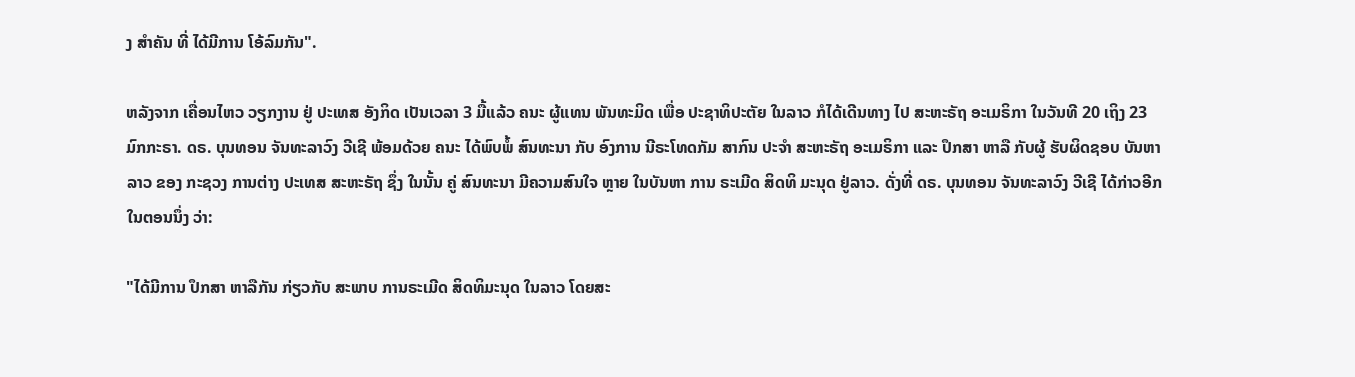ງ ສໍາຄັນ ທີ່ ໄດ້ມີການ ໂອ້ລົມກັນ".

ຫລັງຈາກ ເຄື່ອນໄຫວ ວຽກງານ ຢູ່ ປະເທສ ອັງກິດ ເປັນເວລາ 3 ມື້ແລ້ວ ຄນະ ຜູ້ແທນ ພັນທະມິດ ເພື່ອ ປະຊາທິປະຕັຍ ໃນລາວ ກໍໄດ້ເດີນທາງ ໄປ ສະຫະຣັຖ ອະເມຣິກາ ໃນວັນທີ 20 ເຖິງ 23 ມົກກະຣາ. ດຣ. ບຸນທອນ ຈັນທະລາວົງ ວີເຊີ ພ້ອມດ້ວຍ ຄນະ ໄດ້ພົບພໍ້ ສົນທະນາ ກັບ ອົງການ ນີຣະໂທດກັມ ສາກົນ ປະຈຳ ສະຫະຣັຖ ອະເມຣິກາ ແລະ ປຶກສາ ຫາລື ກັບຜູ້ ຮັບຜິດຊອບ ບັນຫາ ລາວ ຂອງ ກະຊວງ ການຕ່າງ ປະເທສ ສະຫະຣັຖ ຊຶ່ງ ໃນນັ້ນ ຄູ່ ສົນທະນາ ມີຄວາມສົນໃຈ ຫຼາຍ ໃນບັນຫາ ການ ຣະເມີດ ສິດທິ ມະນຸດ ຢູ່ລາວ. ດັ່ງທີ່ ດຣ. ບຸນທອນ ຈັນທະລາວົງ ວີເຊີ ໄດ້ກ່າວອີກ ໃນຕອນນຶ່ງ ວ່າ:

"ໄດ້ມີການ ປຶກສາ ຫາລືກັນ ກ່ຽວກັບ ສະພາບ ການຣະເມີດ ສິດທິມະນຸດ ໃນລາວ ໂດຍສະ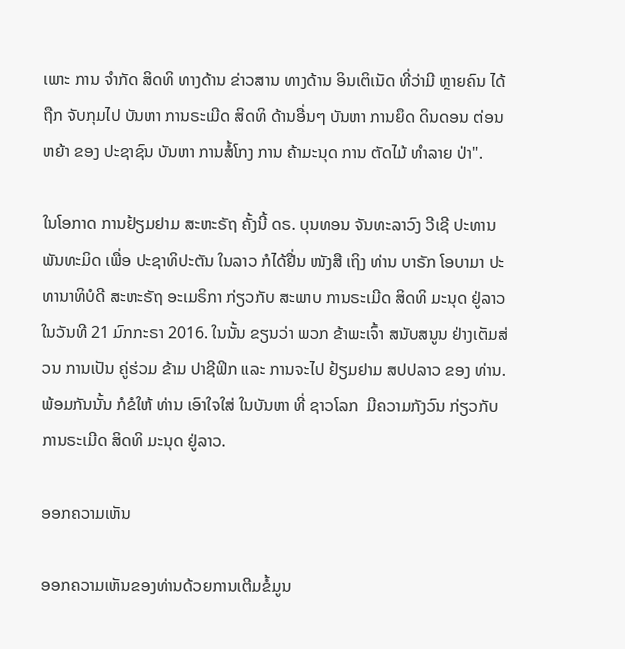ເພາະ ການ ຈໍາກັດ ສິດທິ ທາງດ້ານ ຂ່າວສານ ທາງດ້ານ ອິນເຕິເນັດ ທີ່ວ່າມີ ຫຼາຍຄົນ ໄດ້ຖືກ ຈັບກຸມໄປ ບັນຫາ ການຣະເມີດ ສິດທິ ດ້ານອື່ນໆ ບັນຫາ ການຍຶດ ດິນດອນ ຕ່ອນຫຍ້າ ຂອງ ປະຊາຊົນ ບັນຫາ ການສໍ້ໂກງ ການ ຄ້າມະນຸດ ການ ຕັດໄມ້ ທໍາລາຍ ປ່າ".

ໃນໂອກາດ ການຢ້ຽມຢາມ ສະຫະຣັຖ ຄັ້ງນີ້ ດຣ. ບຸນທອນ ຈັນທະລາວົງ ວີເຊີ ປະທານ ພັນທະມິດ ເພື່ອ ປະຊາທິປະຕັນ ໃນລາວ ກໍໄດ້ຢື່ນ ໜັງສື ເຖິງ ທ່ານ ບາຣັກ ໂອບາມາ ປະທານາທິບໍດີ ສະຫະຣັຖ ອະເມຣິກາ ກ່ຽວກັບ ສະພາບ ການຣະເມີດ ສິດທິ ມະນຸດ ຢູ່ລາວ ໃນວັນທີ 21 ມົກກະຣາ 2016. ໃນນັ້ນ ຂຽນວ່າ ພວກ ຂ້າພະເຈົ້າ ສນັບສນູນ ຢ່າງເຕັມສ່ວນ ການເປັນ ຄູ່ຮ່ວມ ຂ້າມ ປາຊີຟິກ ແລະ ການຈະໄປ ຢ້ຽມຢາມ ສປປລາວ ຂອງ ທ່ານ. ພ້ອມກັນນັ້ນ ກໍຂໍໃຫ້ ທ່ານ ເອົາໃຈໃສ່ ໃນບັນຫາ ທີ່ ຊາວໂລກ  ມີຄວາມກັງວົນ ກ່ຽວກັບ ການຣະເມີດ ສິດທິ ມະນຸດ ຢູ່ລາວ.

ອອກຄວາມເຫັນ

ອອກຄວາມເຫັນຂອງທ່ານດ້ວຍການເຕີມຂໍ້ມູນ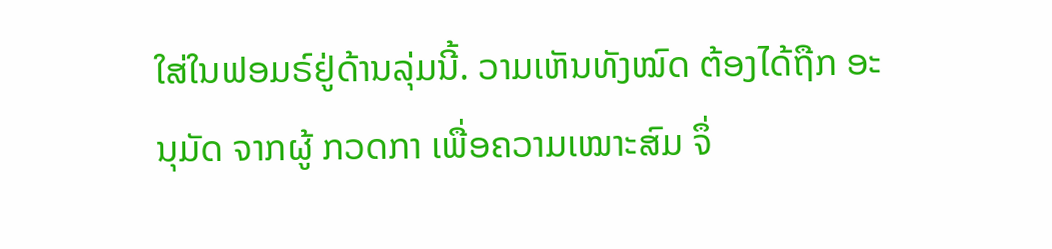ໃສ່ໃນຟອມຣ໌ຢູ່ດ້ານລຸ່ມນີ້. ວາມເຫັນທັງໝົດ ຕ້ອງໄດ້ຖືກ ອະນຸມັດ ຈາກຜູ້ ກວດກາ ເພື່ອຄວາມເໝາະສົມ ຈຶ່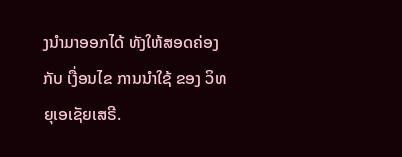ງນໍາມາອອກໄດ້ ທັງໃຫ້ສອດຄ່ອງ ກັບ ເງື່ອນໄຂ ການນຳໃຊ້ ຂອງ ວິທຍຸເອເຊັຍເສຣີ.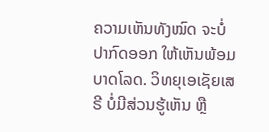ຄວາມເຫັນທັງໝົດ ຈະບໍ່ປາກົດອອກ ໃຫ້ເຫັນພ້ອມບາດໂລດ. ວິທຍຸເອເຊັຍເສຣີ ບໍ່ມີສ່ວນຮູ້ເຫັນ ຫຼື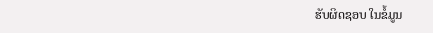ຮັບຜິດຊອບ ໃນຂໍ້ມູນ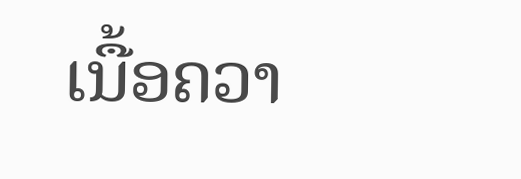ເນື້ອຄວາ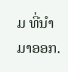ມ ທີ່ນໍາມາອອກ.